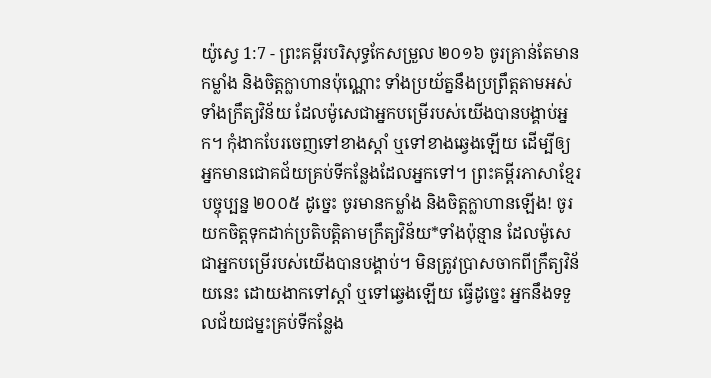យ៉ូស្វេ 1:7 - ព្រះគម្ពីរបរិសុទ្ធកែសម្រួល ២០១៦ ចូរគ្រាន់តែមានកម្លាំង និងចិត្តក្លាហានប៉ុណ្ណោះ ទាំងប្រយ័ត្ននឹងប្រព្រឹត្តតាមអស់ទាំងក្រឹត្យវិន័យ ដែលម៉ូសេជាអ្នកបម្រើរបស់យើងបានបង្គាប់អ្នក។ កុំងាកបែរចេញទៅខាងស្តាំ ឬទៅខាងឆ្វេងឡើយ ដើម្បីឲ្យអ្នកមានជោគជ័យគ្រប់ទីកន្លែងដែលអ្នកទៅ។ ព្រះគម្ពីរភាសាខ្មែរបច្ចុប្បន្ន ២០០៥ ដូច្នេះ ចូរមានកម្លាំង និងចិត្តក្លាហានឡើង! ចូរយកចិត្តទុកដាក់ប្រតិបត្តិតាមក្រឹត្យវិន័យ*ទាំងប៉ុន្មាន ដែលម៉ូសេជាអ្នកបម្រើរបស់យើងបានបង្គាប់។ មិនត្រូវប្រាសចាកពីក្រឹត្យវិន័យនេះ ដោយងាកទៅស្ដាំ ឬទៅឆ្វេងឡើយ ធ្វើដូច្នេះ អ្នកនឹងទទួលជ័យជម្នះគ្រប់ទីកន្លែង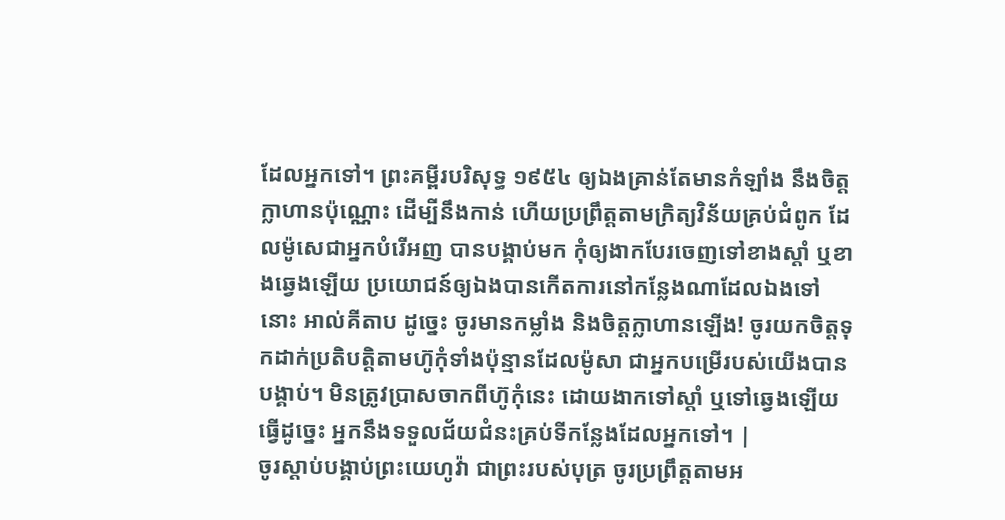ដែលអ្នកទៅ។ ព្រះគម្ពីរបរិសុទ្ធ ១៩៥៤ ឲ្យឯងគ្រាន់តែមានកំឡាំង នឹងចិត្តក្លាហានប៉ុណ្ណោះ ដើម្បីនឹងកាន់ ហើយប្រព្រឹត្តតាមក្រិត្យវិន័យគ្រប់ជំពូក ដែលម៉ូសេជាអ្នកបំរើអញ បានបង្គាប់មក កុំឲ្យងាកបែរចេញទៅខាងស្តាំ ឬខាងឆ្វេងឡើយ ប្រយោជន៍ឲ្យឯងបានកើតការនៅកន្លែងណាដែលឯងទៅនោះ អាល់គីតាប ដូច្នេះ ចូរមានកម្លាំង និងចិត្តក្លាហានឡើង! ចូរយកចិត្តទុកដាក់ប្រតិបត្តិតាមហ៊ូកុំទាំងប៉ុន្មានដែលម៉ូសា ជាអ្នកបម្រើរបស់យើងបានបង្គាប់។ មិនត្រូវប្រាសចាកពីហ៊ូកុំនេះ ដោយងាកទៅស្តាំ ឬទៅឆ្វេងឡើយ ធ្វើដូច្នេះ អ្នកនឹងទទួលជ័យជំនះគ្រប់ទីកន្លែងដែលអ្នកទៅ។ |
ចូរស្ដាប់បង្គាប់ព្រះយេហូវ៉ា ជាព្រះរបស់បុត្រ ចូរប្រព្រឹត្តតាមអ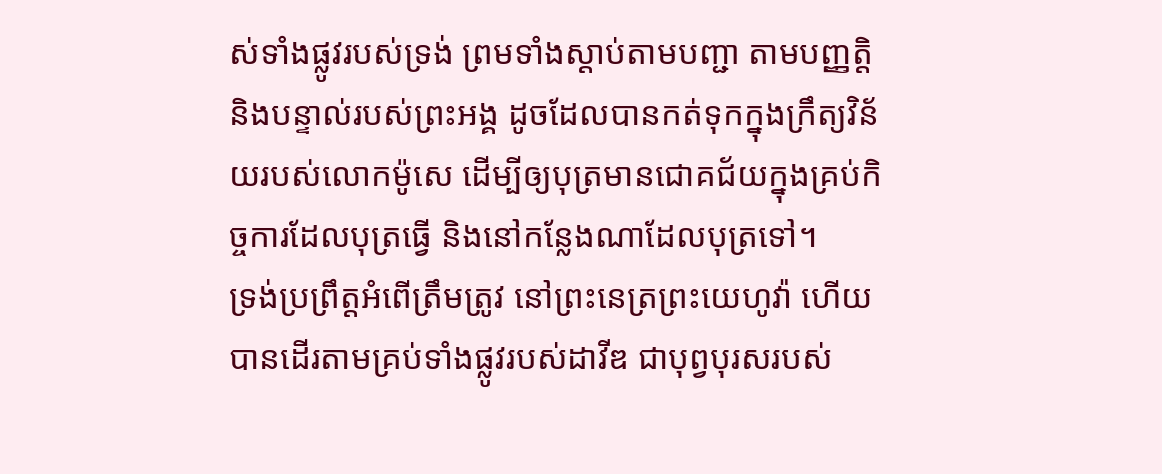ស់ទាំងផ្លូវរបស់ទ្រង់ ព្រមទាំងស្ដាប់តាមបញ្ជា តាមបញ្ញត្តិ និងបន្ទាល់របស់ព្រះអង្គ ដូចដែលបានកត់ទុកក្នុងក្រឹត្យវិន័យរបស់លោកម៉ូសេ ដើម្បីឲ្យបុត្រមានជោគជ័យក្នុងគ្រប់កិច្ចការដែលបុត្រធ្វើ និងនៅកន្លែងណាដែលបុត្រទៅ។
ទ្រង់ប្រព្រឹត្តអំពើត្រឹមត្រូវ នៅព្រះនេត្រព្រះយេហូវ៉ា ហើយបានដើរតាមគ្រប់ទាំងផ្លូវរបស់ដាវីឌ ជាបុព្វបុរសរបស់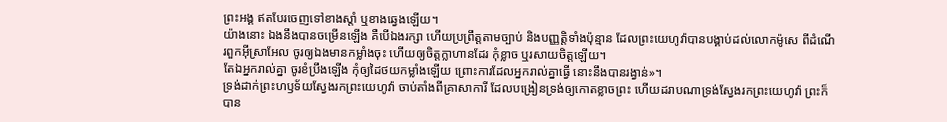ព្រះអង្គ ឥតបែរចេញទៅខាងស្តាំ ឬខាងឆ្វេងឡើយ។
យ៉ាងនោះ ឯងនឹងបានចម្រើនឡើង គឺបើឯងរក្សា ហើយប្រព្រឹត្តតាមច្បាប់ និងបញ្ញត្តិទាំងប៉ុន្មាន ដែលព្រះយេហូវ៉ាបានបង្គាប់ដល់លោកម៉ូសេ ពីដំណើរពួកអ៊ីស្រាអែល ចូរឲ្យឯងមានកម្លាំងចុះ ហើយឲ្យចិត្តក្លាហានដែរ កុំខ្លាច ឬរសាយចិត្តឡើយ។
តែឯអ្នករាល់គ្នា ចូរខំប្រឹងឡើង កុំឲ្យដៃថយកម្លាំងឡើយ ព្រោះការដែលអ្នករាល់គ្នាធ្វើ នោះនឹងបានរង្វាន់»។
ទ្រង់ដាក់ព្រះហឫទ័យស្វែងរកព្រះយេហូវ៉ា ចាប់តាំងពីគ្រាសាការី ដែលបង្រៀនទ្រង់ឲ្យកោតខ្លាចព្រះ ហើយដរាបណាទ្រង់ស្វែងរកព្រះយេហូវ៉ា ព្រះក៏បាន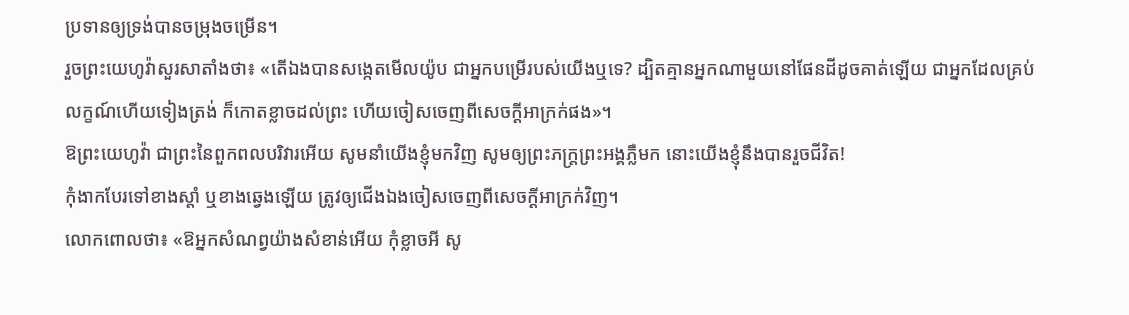ប្រទានឲ្យទ្រង់បានចម្រុងចម្រើន។
រួចព្រះយេហូវ៉ាសួរសាតាំងថា៖ «តើឯងបានសង្កេតមើលយ៉ូប ជាអ្នកបម្រើរបស់យើងឬទេ? ដ្បិតគ្មានអ្នកណាមួយនៅផែនដីដូចគាត់ឡើយ ជាអ្នកដែលគ្រប់លក្ខណ៍ហើយទៀងត្រង់ ក៏កោតខ្លាចដល់ព្រះ ហើយចៀសចេញពីសេចក្ដីអាក្រក់ផង»។
ឱព្រះយេហូវ៉ា ជាព្រះនៃពួកពលបរិវារអើយ សូមនាំយើងខ្ញុំមកវិញ សូមឲ្យព្រះភក្ត្រព្រះអង្គភ្លឺមក នោះយើងខ្ញុំនឹងបានរួចជីវិត!
កុំងាកបែរទៅខាងស្តាំ ឬខាងឆ្វេងឡើយ ត្រូវឲ្យជើងឯងចៀសចេញពីសេចក្ដីអាក្រក់វិញ។
លោកពោលថា៖ «ឱអ្នកសំណព្វយ៉ាងសំខាន់អើយ កុំខ្លាចអី សូ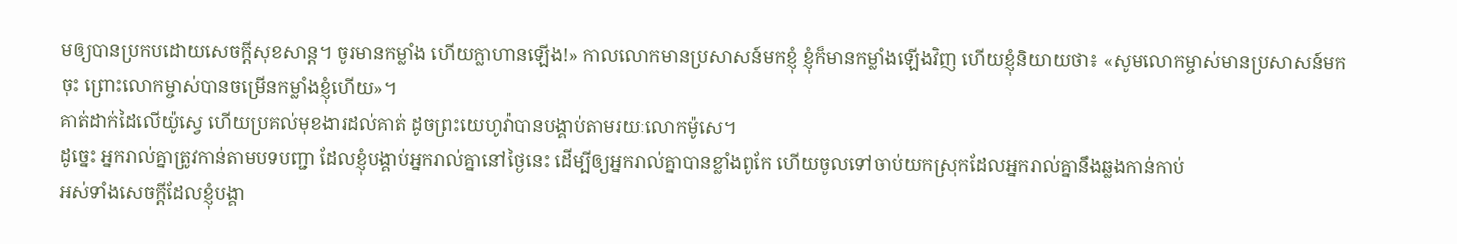មឲ្យបានប្រកបដោយសេចក្ដីសុខសាន្ដ។ ចូរមានកម្លាំង ហើយក្លាហានឡើង!» កាលលោកមានប្រសាសន៍មកខ្ញុំ ខ្ញុំក៏មានកម្លាំងឡើងវិញ ហើយខ្ញុំនិយាយថា៖ «សូមលោកម្ចាស់មានប្រសាសន៍មកចុះ ព្រោះលោកម្ចាស់បានចម្រើនកម្លាំងខ្ញុំហើយ»។
គាត់ដាក់ដៃលើយ៉ូស្វេ ហើយប្រគល់មុខងារដល់គាត់ ដូចព្រះយេហូវ៉ាបានបង្គាប់តាមរយៈលោកម៉ូសេ។
ដូច្នេះ អ្នករាល់គ្នាត្រូវកាន់តាមបទបញ្ជា ដែលខ្ញុំបង្គាប់អ្នករាល់គ្នានៅថ្ងៃនេះ ដើម្បីឲ្យអ្នករាល់គ្នាបានខ្លាំងពូកែ ហើយចូលទៅចាប់យកស្រុកដែលអ្នករាល់គ្នានឹងឆ្លងកាន់កាប់
អស់ទាំងសេចក្ដីដែលខ្ញុំបង្គា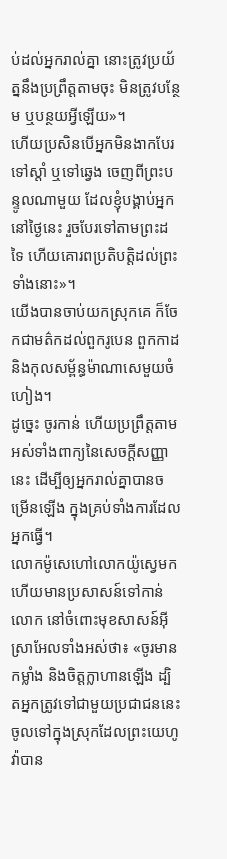ប់ដល់អ្នករាល់គ្នា នោះត្រូវប្រយ័ត្ននឹងប្រព្រឹត្តតាមចុះ មិនត្រូវបន្ថែម ឬបន្ថយអ្វីឡើយ»។
ហើយប្រសិនបើអ្នកមិនងាកបែរទៅស្តាំ ឬទៅឆ្វេង ចេញពីព្រះបន្ទូលណាមួយ ដែលខ្ញុំបង្គាប់អ្នកនៅថ្ងៃនេះ រួចបែរទៅតាមព្រះដទៃ ហើយគោរពប្រតិបត្តិដល់ព្រះទាំងនោះ»។
យើងបានចាប់យកស្រុកគេ ក៏ចែកជាមត៌កដល់ពួករូបេន ពួកកាដ និងកុលសម្ព័ន្ធម៉ាណាសេមួយចំហៀង។
ដូច្នេះ ចូរកាន់ ហើយប្រព្រឹត្តតាមអស់ទាំងពាក្យនៃសេចក្ដីសញ្ញានេះ ដើម្បីឲ្យអ្នករាល់គ្នាបានចម្រើនឡើង ក្នុងគ្រប់ទាំងការដែលអ្នកធ្វើ។
លោកម៉ូសេហៅលោកយ៉ូស្វេមក ហើយមានប្រសាសន៍ទៅកាន់លោក នៅចំពោះមុខសាសន៍អ៊ីស្រាអែលទាំងអស់ថា៖ «ចូរមានកម្លាំង និងចិត្តក្លាហានឡើង ដ្បិតអ្នកត្រូវទៅជាមួយប្រជាជននេះ ចូលទៅក្នុងស្រុកដែលព្រះយេហូវ៉ាបាន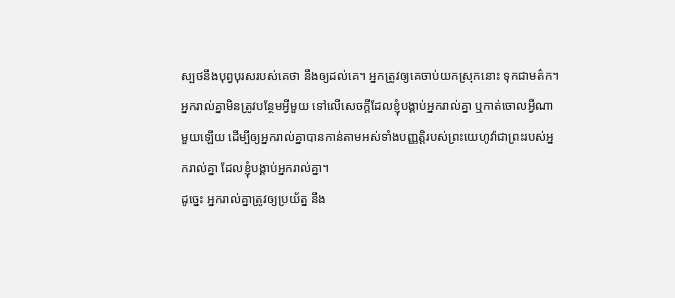ស្បថនឹងបុព្វបុរសរបស់គេថា នឹងឲ្យដល់គេ។ អ្នកត្រូវឲ្យគេចាប់យកស្រុកនោះ ទុកជាមត៌ក។
អ្នករាល់គ្នាមិនត្រូវបន្ថែមអ្វីមួយ ទៅលើសេចក្ដីដែលខ្ញុំបង្គាប់អ្នករាល់គ្នា ឬកាត់ចោលអ្វីណាមួយឡើយ ដើម្បីឲ្យអ្នករាល់គ្នាបានកាន់តាមអស់ទាំងបញ្ញត្តិរបស់ព្រះយេហូវ៉ាជាព្រះរបស់អ្នករាល់គ្នា ដែលខ្ញុំបង្គាប់អ្នករាល់គ្នា។
ដូច្នេះ អ្នករាល់គ្នាត្រូវឲ្យប្រយ័ត្ន នឹង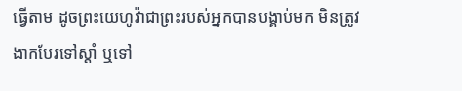ធ្វើតាម ដូចព្រះយេហូវ៉ាជាព្រះរបស់អ្នកបានបង្គាប់មក មិនត្រូវងាកបែរទៅស្តាំ ឬទៅ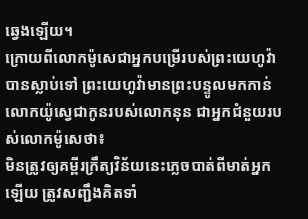ឆ្វេងឡើយ។
ក្រោយពីលោកម៉ូសេជាអ្នកបម្រើរបស់ព្រះយេហូវ៉ាបានស្លាប់ទៅ ព្រះយេហូវ៉ាមានព្រះបន្ទូលមកកាន់លោកយ៉ូស្វេជាកូនរបស់លោកនុន ជាអ្នកជំនួយរបស់លោកម៉ូសេថា៖
មិនត្រូវឲ្យគម្ពីរក្រឹត្យវិន័យនេះភ្លេចបាត់ពីមាត់អ្នកឡើយ ត្រូវសញ្ជឹងគិតទាំ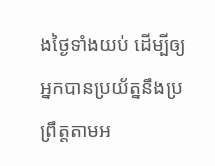ងថ្ងៃទាំងយប់ ដើម្បីឲ្យអ្នកបានប្រយ័ត្ននឹងប្រព្រឹត្តតាមអ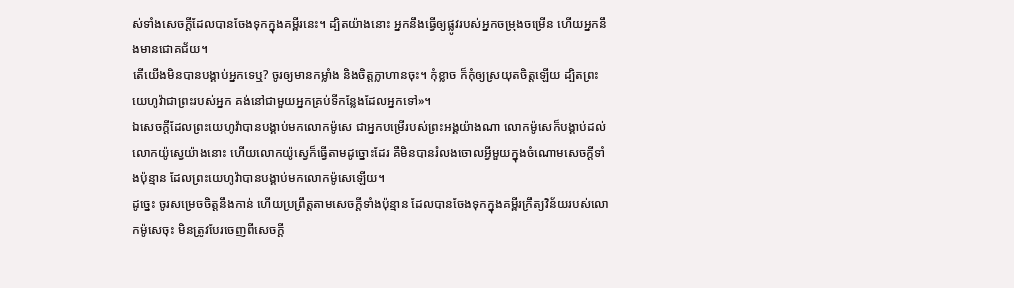ស់ទាំងសេចក្ដីដែលបានចែងទុកក្នុងគម្ពីរនេះ។ ដ្បិតយ៉ាងនោះ អ្នកនឹងធ្វើឲ្យផ្លូវរបស់អ្នកចម្រុងចម្រើន ហើយអ្នកនឹងមានជោគជ័យ។
តើយើងមិនបានបង្គាប់អ្នកទេឬ? ចូរឲ្យមានកម្លាំង និងចិត្តក្លាហានចុះ។ កុំខ្លាច ក៏កុំឲ្យស្រយុតចិត្តឡើយ ដ្បិតព្រះយេហូវ៉ាជាព្រះរបស់អ្នក គង់នៅជាមួយអ្នកគ្រប់ទីកន្លែងដែលអ្នកទៅ»។
ឯសេចក្ដីដែលព្រះយេហូវ៉ាបានបង្គាប់មកលោកម៉ូសេ ជាអ្នកបម្រើរបស់ព្រះអង្គយ៉ាងណា លោកម៉ូសេក៏បង្គាប់ដល់លោកយ៉ូស្វេយ៉ាងនោះ ហើយលោកយ៉ូស្វេក៏ធ្វើតាមដូច្នោះដែរ គឺមិនបានរំលងចោលអ្វីមួយក្នុងចំណោមសេចក្ដីទាំងប៉ុន្មាន ដែលព្រះយេហូវ៉ាបានបង្គាប់មកលោកម៉ូសេឡើយ។
ដូច្នេះ ចូរសម្រេចចិត្តនឹងកាន់ ហើយប្រព្រឹត្តតាមសេចក្ដីទាំងប៉ុន្មាន ដែលបានចែងទុកក្នុងគម្ពីរក្រឹត្យវិន័យរបស់លោកម៉ូសេចុះ មិនត្រូវបែរចេញពីសេចក្ដី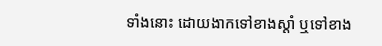ទាំងនោះ ដោយងាកទៅខាងស្តាំ ឬទៅខាង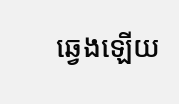ឆ្វេងឡើយ